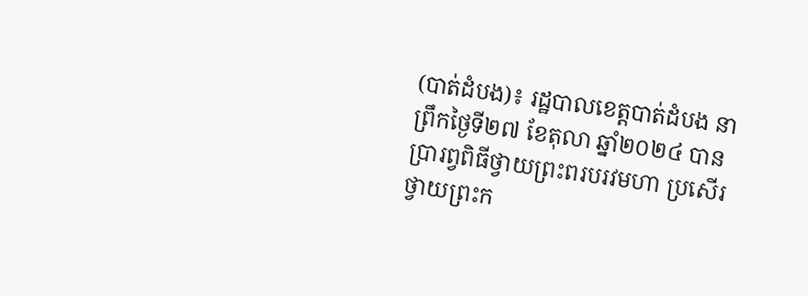(បាត់ដំបង)៖ រដ្ឋបាលខេត្តបាត់ដំបង នាព្រឹកថ្ងៃទី២៧ ខែតុលា ឆ្នាំ២០២៤ បានប្រារព្វពិធីថ្វាយព្រះពរបរវមហា ប្រសើរ ថ្វាយព្រះក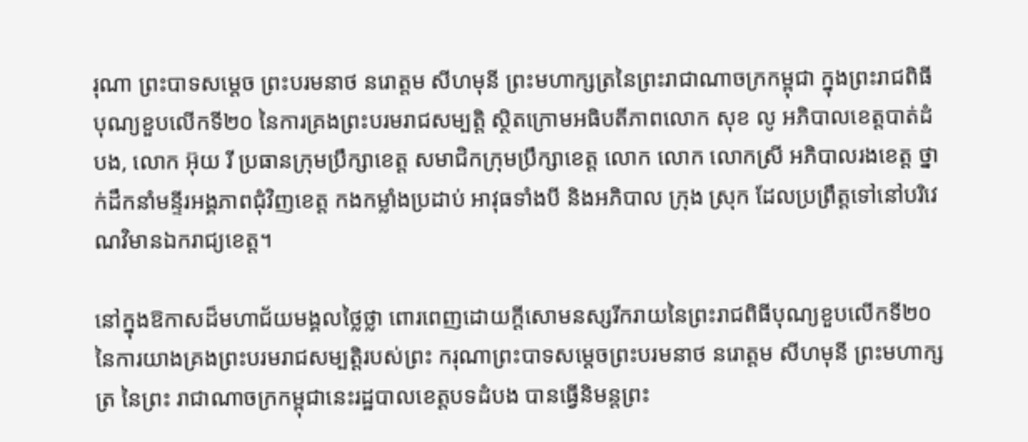រុណា ព្រះបាទសម្តេច ព្រះបរមនាថ នរោត្តម សីហមុនី ព្រះមហាក្សត្រនៃព្រះរាជាណាចក្រកម្ពុជា ក្នុងព្រះរាជពិធីបុណ្យខួបលើកទី២០ នៃការគ្រងព្រះបរមរាជសម្បត្តិ ស្ថិតក្រោមអធិបតីភាពលោក សុខ លូ អភិបាលខេត្តបាត់ដំបង, លោក អ៊ុយ រី ប្រធានក្រុមប្រឹក្សាខេត្ត សមាជិកក្រុមប្រឹក្សាខេត្ត លោក លោក លោកស្រី អភិបាលរងខេត្ត ថ្នាក់ដឹកនាំមន្ទីរអង្គភាពជុំវិញខេត្ត កងកម្លាំងប្រដាប់ អាវុធទាំងបី និងអភិបាល ក្រុង ស្រុក ដែលប្រព្រឹត្តទៅនៅបរិវេណវិមានឯករាជ្យខេត្ត។

នៅក្នុងឱកាសដ៏មហាជ័យមង្គលថ្លៃថ្លា ពោរពេញដោយក្តីសោមនស្សរីករាយនៃព្រះរាជពិធីបុណ្យខួបលើកទី២០ នៃការយាងគ្រងព្រះបរមរាជសម្បត្តិរបស់ព្រះ ករុណាព្រះបាទសម្តេចព្រះបរមនាថ នរោត្តម សីហមុនី ព្រះមហាក្សត្រ នៃព្រះ រាជាណាចក្រកម្ពុជានេះរដ្ឋបាលខេត្តបទដំបង បានធ្វើនិមន្តព្រះ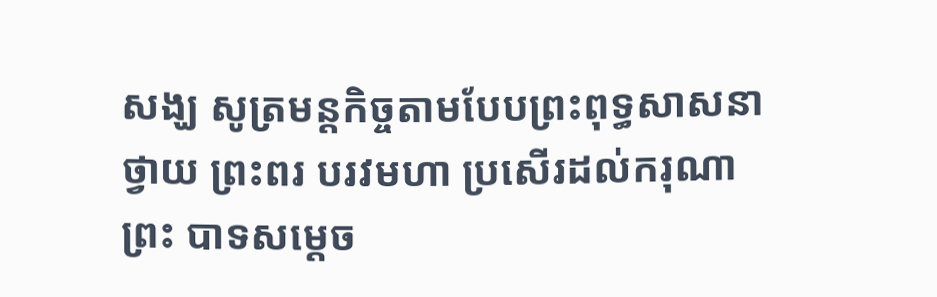សង្ឃ សូត្រមន្តកិច្ចតាមបែបព្រះពុទ្ធសាសនាថ្វាយ ព្រះពរ បរវមហា ប្រសើរដល់ករុណាព្រះ បាទសម្តេច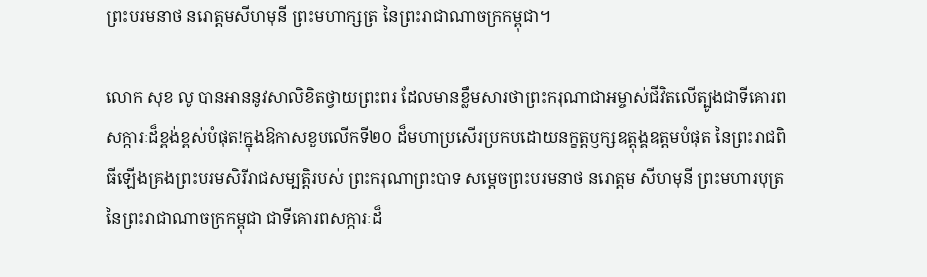ព្រះបរមនាថ នរោត្តមសីហមុនី ព្រះមហាក្សត្រ នៃព្រះរាជាណាចក្រកម្ពុជា។

លោក សុខ លូ បានអាននូវសាលិខិតថ្វាយព្រះពរ ដែលមានខ្លឹមសារថាព្រះករុណាជាអម្ចាស់ជីវិតលើត្បូងជាទីគោរពសក្ការៈដ៏ខ្ពង់ខ្ពស់បំផុត!ក្នុងឱកាសខួបលើកទី២០ ដ៏មហាប្រសើរប្រកបដោយនក្ខត្តឫក្សឧត្ដុង្គឧត្តមបំផុត នៃព្រះរាជពិធីឡើងគ្រងព្រះបរមសិរីរាជសម្បត្តិរបស់ ព្រះករុណាព្រះបាទ សម្តេចព្រះបរមនាថ នរោត្តម សីហមុនី ព្រះមហារបុត្រ នៃព្រះរាជាណាចក្រកម្ពុជា ជាទីគោរពសក្ការៈដ៏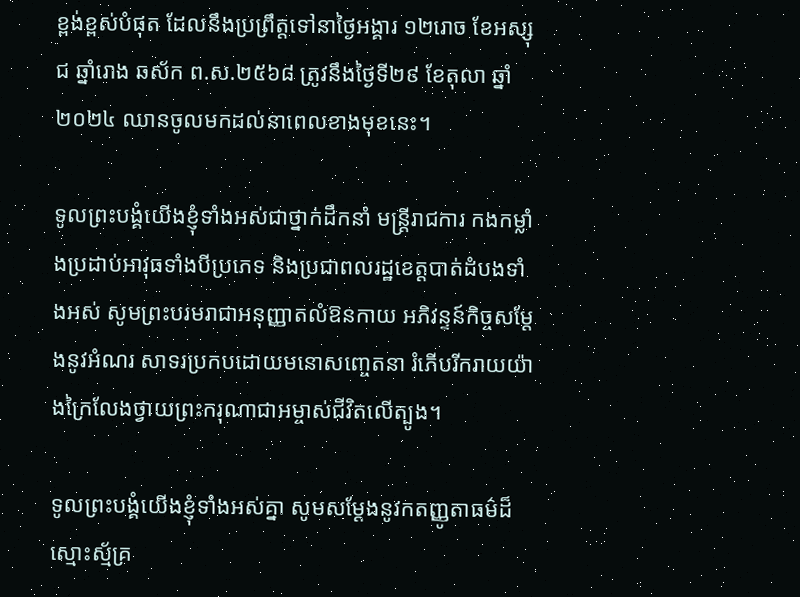ខ្ពង់ខ្ពស់បំផុត ដែលនឹងប្រព្រឹត្តទៅនាថ្ងៃអង្គារ ១២រោច ខែអស្សុជ ឆ្នាំរោង ឆស័ក ព.ស.២៥៦៨ ត្រូវនឹងថ្ងៃទី២៩ ខែតុលា ឆ្នាំ២០២៤ ឈានចូលមកដល់នាពេលខាងមុខនេះ។

ទូលព្រះបង្គំយើងខ្ញុំទាំងអស់ជាថ្នាក់ដឹកនាំ មន្ត្រីរាជការ កងកម្លាំងប្រដាប់អាវុធទាំងបីប្រភេទ និងប្រជាពលរដ្ឋខេត្តបាត់ដំបងទាំងអស់ សូមព្រះបរមរាជាអនុញ្ញាតលំឱនកាយ អភិវន្ទន៍កិច្ចសម្តែងនូវអំណរ សាទរប្រកបដោយមនោសញ្ចេតនា រំភើបរីករាយយ៉ាងក្រៃលែងថ្វាយព្រះករុណាជាអម្ចាស់ជីវិតលើត្បូង។

ទូលព្រះបង្គំយើងខ្ញុំទាំងអស់គ្នា សូមសម្តែងនូវកតញ្ញូតាធម៌ដ៏ស្មោះស្ម័គ្រ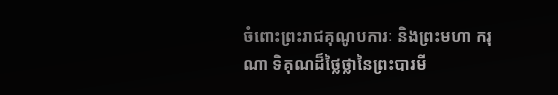ចំពោះព្រះរាជគុណូបការៈ និងព្រះមហា ករុណា ទិគុណដ៏ថ្លៃថ្លានៃព្រះបារមី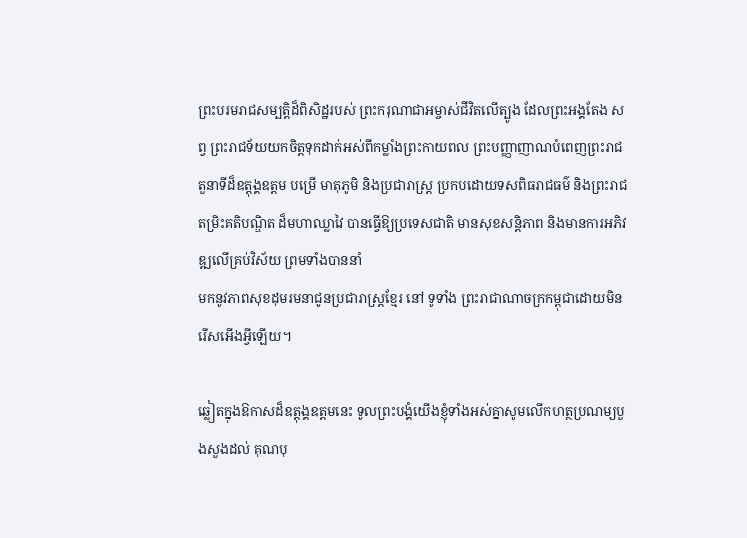ព្រះបរមរាជសម្បត្តិដ៏ពិសិដ្ឋរបស់ ព្រះករុណាជាអម្ចាស់ជីវិតលើត្បូង ដែលព្រះអង្គតែង សព្វ ព្រះរាជទ័យយកចិត្តទុកដាក់អស់ពីកម្លាំងព្រះកាយពល ព្រះបញ្ញាញាណបំពេញព្រះរាជតួនាទីដ៏ឧត្តុង្គឧត្តម បម្រើ មាតុភូមិ និងប្រជារាស្ត្រ ប្រកបដោយទសពិធរាជធម៌ និងព្រះរាជតម្រិះគតិបណ្ឌិត ដ៏មហាឈ្លាវៃ បានធ្វើឱ្យប្រទេសជាតិ មានសុខសន្តិភាព និងមានការអភិវឌ្ឍលើគ្រប់វិស័យ ព្រមទាំងបាននាំ
មកនូវភាពសុខដុមរមនាជូនប្រជារាស្ត្រខ្មែរ នៅ ទូទាំង ព្រះរាជាណាចក្រកម្ពុជាដោយមិនរើសអើងអ្វីឡើយ។

ឆ្លៀតក្នុងឱកាសដ៏ឧត្តុង្គឧត្តមនេះ ទូលព្រះបង្គំយើងខ្ញុំទាំងអស់គ្នាសូមលើកហត្ថប្រណម្យបួងសួងដល់ គុណបុ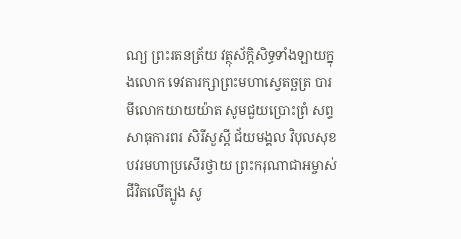ណ្យ ព្រះរតនត្រ័យ វត្ថុស័ក្តិសិទ្ធទាំងឡាយក្នុងលោក ទេវតារក្សាព្រះមហាស្វេតច្ឆត្រ បារមីលោកយាយយ៉ាត សូមជួយប្រោះព្រំ សព្ទសាធុការពរ សិរីសួស្តី ជ័យមង្គល វិបុលសុខ បវរមហាប្រសើរថ្វាយ ព្រះករុណាជាអម្ចាស់ជីវិតលើត្បូង សូ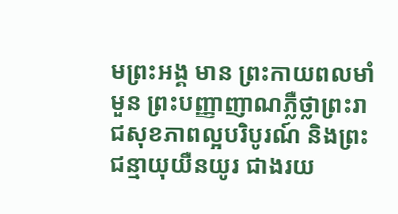មព្រះអង្គ មាន ព្រះកាយពលមាំមួន ព្រះបញ្ញាញាណភ្លឺថ្លាព្រះរាជសុខភាពល្អបរិបូរណ៍ និងព្រះជន្មាយុយឺនយូរ ជាងរយ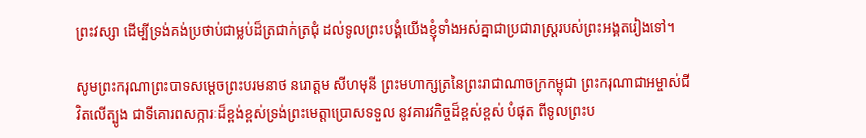ព្រះវស្សា ដើម្បីទ្រង់គង់ប្រថាប់ជាម្លប់ដ៏ត្រជាក់ត្រជុំ ដល់ទូលព្រះបង្គំយើងខ្ញុំទាំងអស់គ្នាជាប្រជារាស្ត្ររបស់ព្រះអង្គតរៀងទៅ។

សូមព្រះករុណាព្រះបាទសម្តេចព្រះបរមនាថ នរោត្ដម សីហមុនី ព្រះមហាក្សត្រនៃព្រះរាជាណាចក្រកម្ពុជា ព្រះករុណាជាអម្ចាស់ជីវិតលើត្បូង ជាទីគោរពសក្ការៈដ៏ខ្ពង់ខ្ពស់ទ្រង់ព្រះមេត្តាប្រោសទទួល នូវគារវកិច្ចដ៏ខ្ពស់ខ្ពស់ បំផុត ពីទូលព្រះប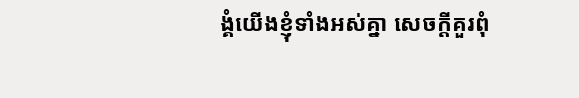ង្គំយើងខ្ញុំទាំងអស់គ្នា សេចក្តីគួរពុំ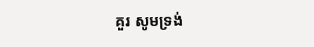គួរ សូមទ្រង់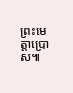ព្រះមេត្តាប្រោស៕